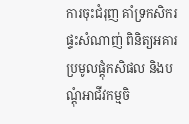ការចុះជំរុញ គាំទ្រកសិករផ្ទះសំណាញ់ ពិនិត្យអគារប្រមូលផ្តុំកសិផល និងបណ្តុំអាជីវកម្មចិ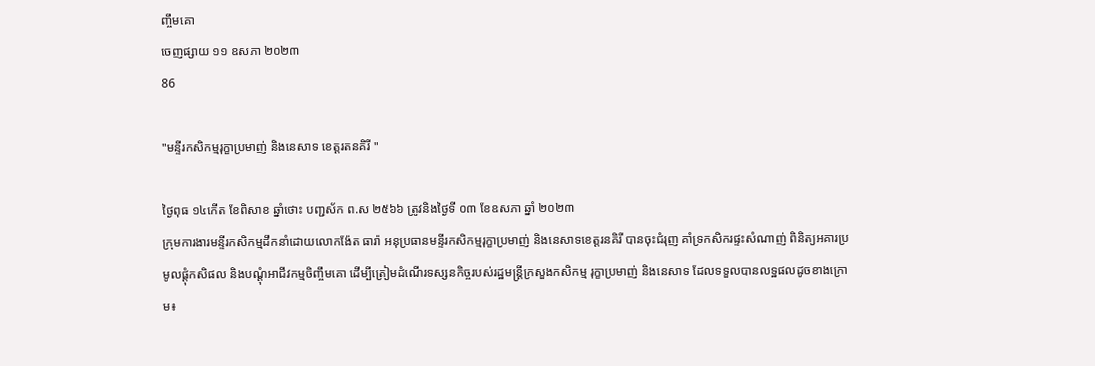ញ្ចឹមគោ
ចេញផ្សាយ ១១ ឧសភា ២០២៣
86

"មន្ទីរកសិកម្មរុក្ខាប្រមាញ់ និងនេសាទ ខេត្ដរតនគិរី "

ថ្ងៃពុធ ១៤កើត ខែពិសាខ ឆ្នាំថោះ បញ្ជស័ក ព.ស ២៥៦៦ ត្រូវនិងថ្ងៃទី ០៣ ខែឧសភា ឆ្នាំ ២០២៣
ក្រុមការងារមន្ទីរកសិកម្មដឹកនាំដោយលោកង៉ែត ធារ៉ា អនុប្រធានមន្ទីរកសិកម្មរុក្ខាប្រមាញ់ និងនេសាទខេត្ដរនគិរី បានចុះជំរុញ គាំទ្រកសិករផ្ទះសំណាញ់ ពិនិត្យអគារប្រមូលផ្តុំកសិផល និងបណ្តុំអាជីវកម្មចិញ្ចឹមគោ ដើម្បីត្រៀមដំណើរទស្សនកិច្ចរបស់រដ្ឋមន្ត្រីក្រសួងកសិកម្ម រុក្ខាប្រមាញ់ និងនេសាទ ដែលទទួលបានលទ្ឋផលដូចខាងក្រោម៖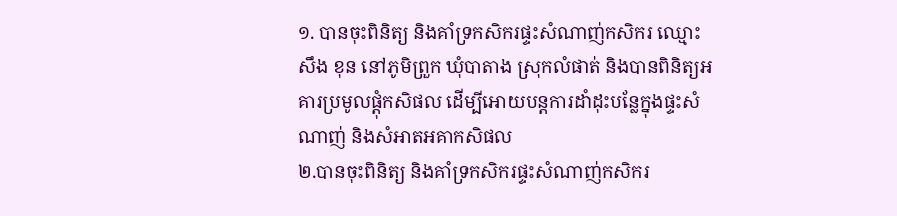១. បានចុះពិនិត្យ និងគាំទ្រកសិករផ្ទះសំណាញ់កសិករ ឈ្មោះ សឹង ខុន នៅភូមិព្រួក ឃុំបាតាង ស្រុកលំផាត់ និងបានពិនិត្យអគារប្រមូលផ្តុំកសិផល ដើម្បីអោយបន្តការដាំដុះបន្លែក្នុងផ្ទះសំណាញ់ និងសំអាតអគាកសិផល
២.បានចុះពិនិត្យ និងគាំទ្រកសិករផ្ទះសំណាញ់កសិករ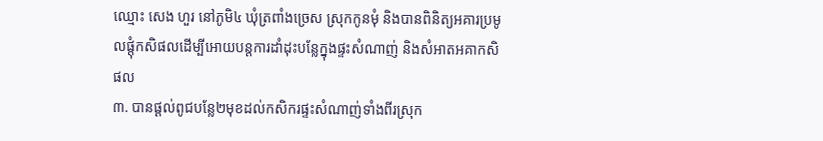ឈ្មោះ សេង ហួរ នៅភូមិ៤ ឃុំត្រពាំងច្រេស ស្រុកកូនមុំ និងបានពិនិត្យអគារប្រមូលផ្តុំកសិផលដើម្បីអោយបន្តការដាំដុះបន្លែក្នុងផ្ទះសំណាញ់ និងសំអាតអគាកសិផល
៣. បានផ្តល់ពូជបន្លែ២មុខដល់កសិករផ្ទះសំណាញ់ទាំងពីរស្រុក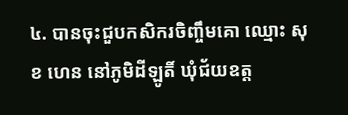៤. បានចុះជួបកសិករចិញ្ចឹមគោ ឈ្មោះ សុខ ហេន នៅភូមិដីឡូតិ៍ ឃុំជ័យឧត្ត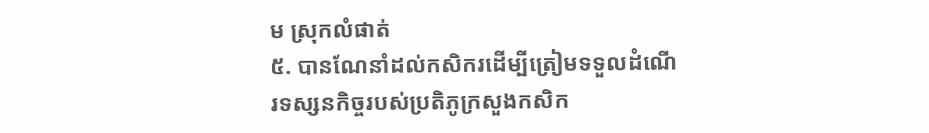ម ស្រុកលំផាត់
៥. បានណែនាំដល់កសិករដើម្បីត្រៀមទទួលដំណើរទស្សនកិច្ចរបស់ប្រតិភូក្រសួងកសិក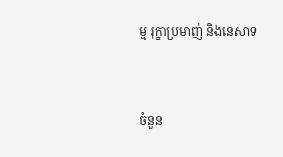ម្ម រុក្ខាប្រមាញ់ និងនេសាទ


ចំនួន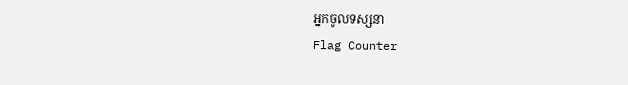អ្នកចូលទស្សនា
Flag Counter